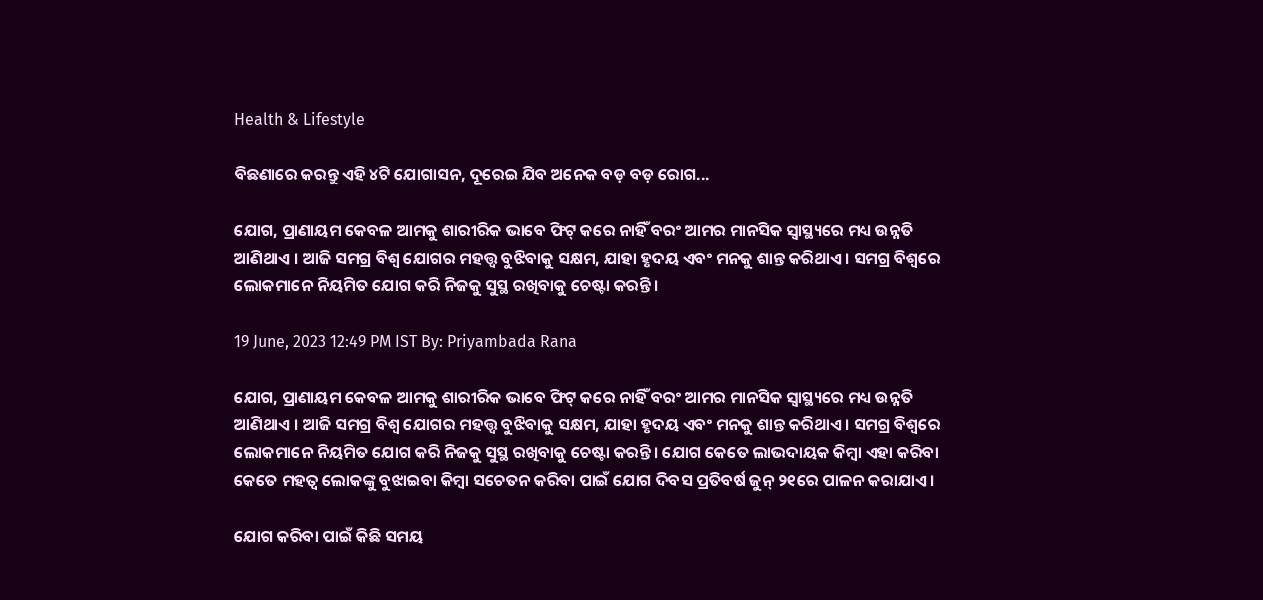Health & Lifestyle

ବିଛଣାରେ କରନ୍ତୁ ଏହି ୪ଟି ଯୋଗାସନ, ଦୂରେଇ ଯିବ ଅନେକ ବଡ଼ ବଡ଼ ରୋଗ...

ଯୋଗ, ପ୍ରାଣାୟମ କେବଳ ଆମକୁ ଶାରୀରିକ ଭାବେ ଫିଟ୍ କରେ ନାହିଁ ବରଂ ଆମର ମାନସିକ ସ୍ୱାସ୍ଥ୍ୟରେ ମଧ୍ୟ ଉନ୍ନତି ଆଣିଥାଏ । ଆଜି ସମଗ୍ର ବିଶ୍ୱ ଯୋଗର ମହତ୍ତ୍ୱ ବୁଝିବାକୁ ସକ୍ଷମ, ଯାହା ହୃଦୟ ଏବଂ ମନକୁ ଶାନ୍ତ କରିଥାଏ । ସମଗ୍ର ବିଶ୍ୱରେ ଲୋକମାନେ ନିୟମିତ ଯୋଗ କରି ନିଜକୁ ସୁସ୍ଥ ରଖିବାକୁ ଚେଷ୍ଟା କରନ୍ତି।

19 June, 2023 12:49 PM IST By: Priyambada Rana

ଯୋଗ, ପ୍ରାଣାୟମ କେବଳ ଆମକୁ ଶାରୀରିକ ଭାବେ ଫିଟ୍ କରେ ନାହିଁ ବରଂ ଆମର ମାନସିକ ସ୍ୱାସ୍ଥ୍ୟରେ ମଧ୍ୟ ଉନ୍ନତି ଆଣିଥାଏ । ଆଜି ସମଗ୍ର ବିଶ୍ୱ ଯୋଗର ମହତ୍ତ୍ୱ ବୁଝିବାକୁ ସକ୍ଷମ, ଯାହା ହୃଦୟ ଏବଂ ମନକୁ ଶାନ୍ତ କରିଥାଏ । ସମଗ୍ର ବିଶ୍ୱରେ ଲୋକମାନେ ନିୟମିତ ଯୋଗ କରି ନିଜକୁ ସୁସ୍ଥ ରଖିବାକୁ ଚେଷ୍ଟା କରନ୍ତି। ଯୋଗ କେତେ ଲାଭଦାୟକ କିମ୍ବା ଏହା କରିବା କେତେ ମହତ୍ୱ ଲୋକଙ୍କୁ ବୁଝାଇବା କିମ୍ବା ସଚେତନ କରିବା ପାଇଁ ଯୋଗ ଦିବସ ପ୍ରତିବର୍ଷ ଜୁନ୍ ୨୧ରେ ପାଳନ କରାଯାଏ ।

ଯୋଗ କରିବା ପାଇଁ କିଛି ସମୟ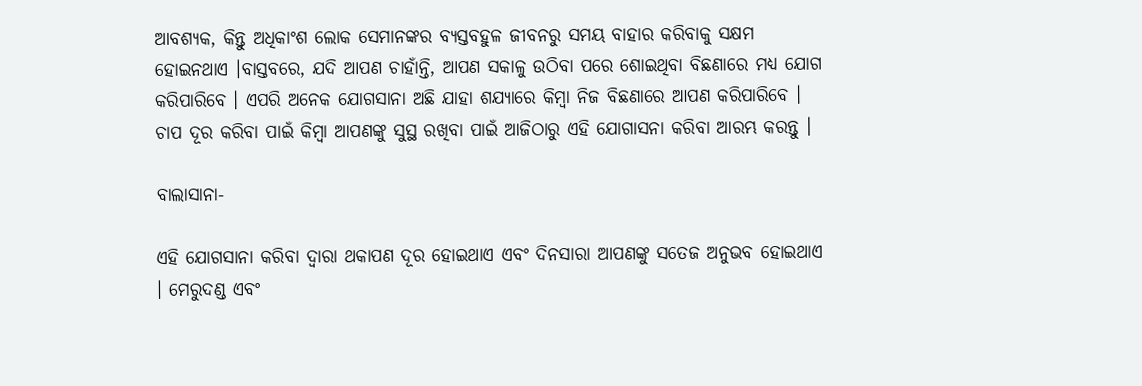ଆବଶ୍ୟକ, କିନ୍ତୁ ଅଧିକାଂଶ ଲୋକ ସେମାନଙ୍କର ବ୍ୟସ୍ତବହୁଳ ଜୀବନରୁ ସମୟ ବାହାର କରିବାକୁ ସକ୍ଷମ ହୋଇନଥାଏ ।ବାସ୍ତବରେ, ଯଦି ଆପଣ ଚାହାଁନ୍ତି, ଆପଣ ସକାଳୁ ଉଠିବା ପରେ ଶୋଇଥିବା ବିଛଣାରେ ମଧ୍ୟ ଯୋଗ କରିପାରିବେ । ଏପରି ଅନେକ ଯୋଗସାନା ଅଛି ଯାହା ଶଯ୍ୟାରେ କିମ୍ବା ନିଜ ବିଛଣାରେ ଆପଣ କରିପାରିବେ । ଚାପ ଦୂର କରିବା ପାଇଁ କିମ୍ବା ଆପଣଙ୍କୁ ସୁସ୍ଥ ରଖିବା ପାଇଁ ଆଜିଠାରୁ ଏହି ଯୋଗାସନା କରିବା ଆରମ୍ଭ କରନ୍ତୁ ।

ବାଲାସାନା-

ଏହି ଯୋଗସାନା କରିବା ଦ୍ୱାରା ଥକାପଣ ଦୂର ହୋଇଥାଏ ଏବଂ ଦିନସାରା ଆପଣଙ୍କୁ ସତେଜ ଅନୁଭବ ହୋଇଥାଏ । ମେରୁଦଣ୍ଡ ଏବଂ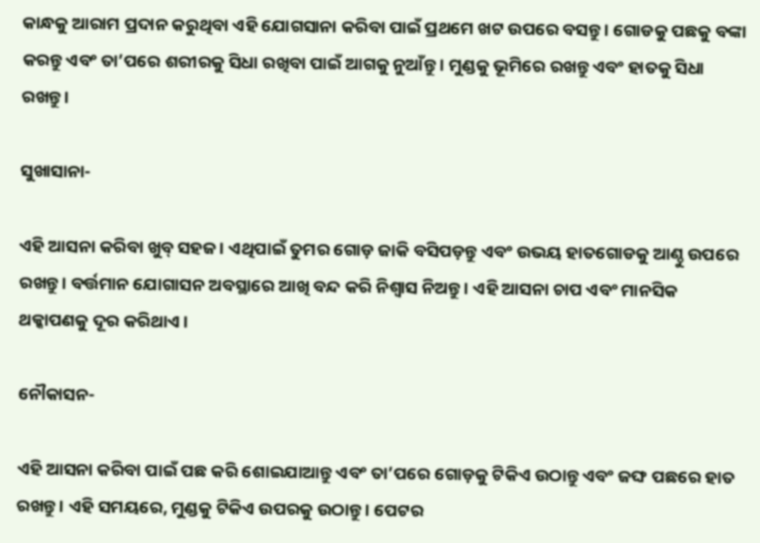କାନ୍ଧକୁ ଆରାମ ପ୍ରଦାନ କରୁଥିବା ଏହି ଯୋଗସାନା କରିବା ପାଇଁ ପ୍ରଥମେ ଖଟ ଉପରେ ବସନ୍ତୁ । ଗୋଡକୁ ପଛକୁ ବଙ୍କା କରନ୍ତୁ ଏବଂ ତା’ପରେ ଶରୀରକୁ ସିଧା ରଖିବା ପାଇଁ ଆଗକୁ ନୁଆଁନ୍ତୁ । ମୁଣ୍ଡକୁ ଭୂମିରେ ରଖନ୍ତୁ ଏବଂ ହାତକୁ ସିଧା ରଖନ୍ତୁ ।

ସୁଖାସାନା-

ଏହି ଆସନା କରିବା ଖୁବ୍ ସହଜ । ଏଥିପାଇଁ ତୁମର ଗୋଡ଼ ଜାକି ବସିପଡ଼ନ୍ତୁ ଏବଂ ଉଭୟ ହାତଗୋଡକୁ ଆଣ୍ଠୁ ଉପରେ ରଖନ୍ତୁ । ବର୍ତ୍ତମାନ ଯୋଗାସନ ଅବସ୍ଥାରେ ଆଖି ବନ୍ଦ କରି ନିଶ୍ୱାସ ନିଅନ୍ତୁ । ଏହି ଆସନା ଚାପ ଏବଂ ମାନସିକ ଥକ୍କାପଣକୁ ଦୂର କରିଥାଏ ।

ନୌକାସନ-

ଏହି ଆସନା କରିବା ପାଇଁ ପଛ କରି ଶୋଇଯାଆନ୍ତୁ ଏବଂ ତା’ପରେ ଗୋଡ଼କୁ ଟିକିଏ ଉଠାନ୍ତୁ ଏବଂ ଜଙ୍ଘ ପଛରେ ହାତ ରଖନ୍ତୁ । ଏହି ସମୟରେ, ମୁଣ୍ଡକୁ ଟିକିଏ ଉପରକୁ ଉଠାନ୍ତୁ । ପେଟର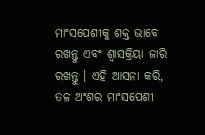ମାଂସପେଶୀକୁ ଶକ୍ତ ଭାବେ ରଖନ୍ତୁ ଏବଂ ଶ୍ୱାସକ୍ରିୟା ଜାରି ରଖନ୍ତୁ । ଏହି ଆସନା କରି, ତଳ ଅଂଶର ମାଂସପେଶୀ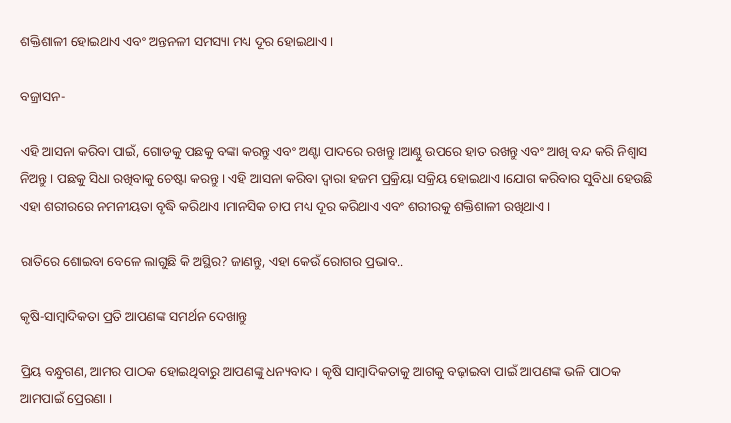ଶକ୍ତିଶାଳୀ ହୋଇଥାଏ ଏବଂ ଅନ୍ତନଳୀ ସମସ୍ୟା ମଧ୍ୟ ଦୂର ହୋଇଥାଏ।

ବଜ୍ରାସନ-

ଏହି ଆସନା କରିବା ପାଇଁ, ଗୋଡକୁ ପଛକୁ ବଙ୍କା କରନ୍ତୁ ଏବଂ ଅଣ୍ଟା ପାଦରେ ରଖନ୍ତୁ ।ଆଣ୍ଠୁ ଉପରେ ହାତ ରଖନ୍ତୁ ଏବଂ ଆଖି ବନ୍ଦ କରି ନିଶ୍ୱାସ ନିଅନ୍ତୁ । ପଛକୁ ସିଧା ରଖିବାକୁ ଚେଷ୍ଟା କରନ୍ତୁ । ଏହି ଆସନା କରିବା ଦ୍ୱାରା ହଜମ ପ୍ରକ୍ରିୟା ସକ୍ରିୟ ହୋଇଥାଏ ।ଯୋଗ କରିବାର ସୁବିଧା ହେଉଛି ଏହା ଶରୀରରେ ନମନୀୟତା ବୃଦ୍ଧି କରିଥାଏ ।ମାନସିକ ଚାପ ମଧ୍ୟ ଦୂର କରିଥାଏ ଏବଂ ଶରୀରକୁ ଶକ୍ତିଶାଳୀ ରଖିଥାଏ ।

ରାତିରେ ଶୋଇବା ବେଳେ ଲାଗୁଛି କି ଅସ୍ଥିର? ଜାଣନ୍ତୁ, ଏହା କେଉଁ ରୋଗର ପ୍ରଭାବ..

କୃଷି-ସାମ୍ବାଦିକତା ପ୍ରତି ଆପଣଙ୍କ ସମର୍ଥନ ଦେଖାନ୍ତୁ

ପ୍ରିୟ ବନ୍ଧୁଗଣ, ଆମର ପାଠକ ହୋଇଥିବାରୁ ଆପଣଙ୍କୁ ଧନ୍ୟବାଦ । କୃଷି ସାମ୍ବାଦିକତାକୁ ଆଗକୁ ବଢ଼ାଇବା ପାଇଁ ଆପଣଙ୍କ ଭଳି ପାଠକ ଆମପାଇଁ ପ୍ରେରଣା ।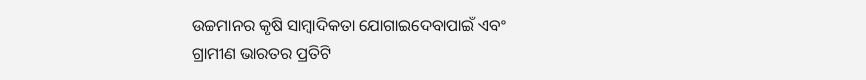ଉଚ୍ଚମାନର କୃଷି ସାମ୍ବାଦିକତା ଯୋଗାଇଦେବାପାଇଁ ଏବଂ ଗ୍ରାମୀଣ ଭାରତର ପ୍ରତିଟି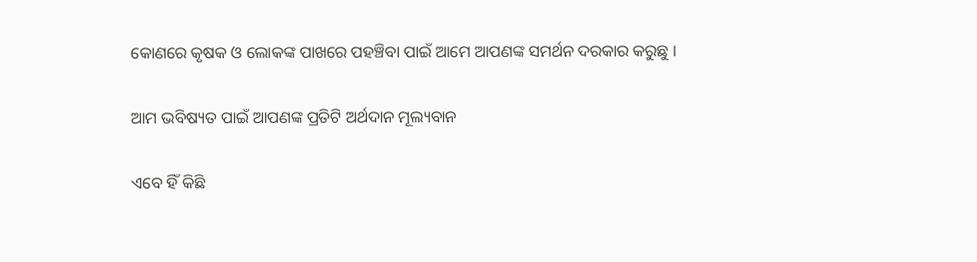କୋଣରେ କୃଷକ ଓ ଲୋକଙ୍କ ପାଖରେ ପହଞ୍ଚିବା ପାଇଁ ଆମେ ଆପଣଙ୍କ ସମର୍ଥନ ଦରକାର କରୁଛୁ ।

ଆମ ଭବିଷ୍ୟତ ପାଇଁ ଆପଣଙ୍କ ପ୍ରତିଟି ଅର୍ଥଦାନ ମୂଲ୍ୟବାନ

ଏବେ ହିଁ କିଛି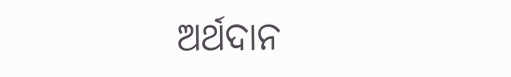ଅର୍ଥଦାନ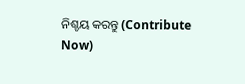ନିଶ୍ଚୟ କରନ୍ତୁ (Contribute Now)